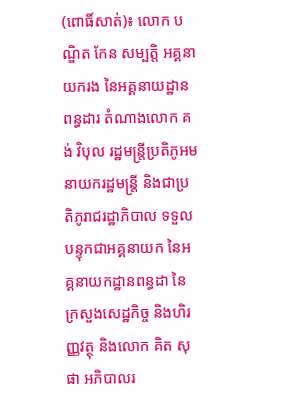(ពោធិ៍សាត់)៖ លោក បណ្ឌិត កែន សម្បត្តិ អគ្គនាយករង នៃអគ្គនាយដ្ឋានពន្ធដារ តំណាងលោក គង់ វិបុល រដ្ឋមន្ត្រីប្រតិភូអមនាយករដ្ឋមន្ត្រី និងជាប្រតិភូរាជរដ្ឋាភិបាល ទទួលបន្ទុកជាអគ្គនាយក នៃអគ្គនាយកដ្ឋានពន្ធដា នៃក្រសួងសេដ្ឋកិច្ច និងហិរញ្ញវត្ថុ និងលោក គិត សុផា អភិបាលរ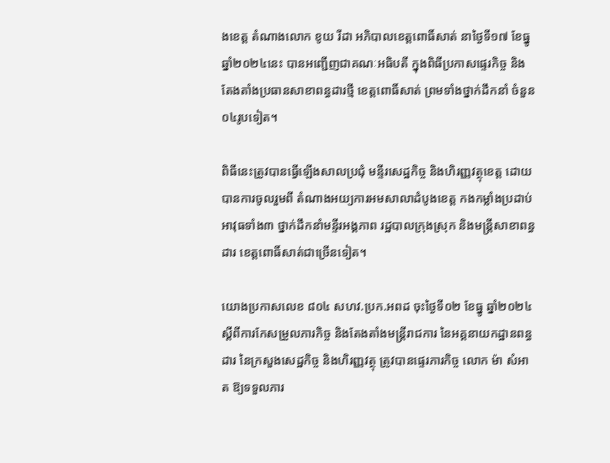ងខេត្ត តំណាងលោក ខូយ រីដា អភិបាលខេត្តពោធិ៍សាត់ នាថ្ងៃទី១៧ ខែធ្នូ ឆ្នាំ២០២៤នេះ បានអញ្ជើញជាគណៈអធិបតី ក្នុងពិធីប្រកាសផ្ទេរកិច្ច និងតែងតាំងប្រធានសាខាពន្ធដារថ្មី ខេត្តពោធិ៍សាត់ ព្រមទាំងថ្នាក់ដឹកនាំ ចំនួន០៤រូបទៀត។

ពិធីនេះត្រូវបានធ្វើឡើងសាលប្រជុំ មន្ទីរសេដ្ឋកិច្ច និងហិរញ្ញវត្ថុខេត្ត ដោយបានការចូលរួមពី តំណាងអយ្យការអមសាលាដំបូងខេត្ត កងកម្លាំងប្រដាប់អាវុធទាំង៣ ថ្នាក់ដឹកនាំមន្ទីរអង្គភាព រដ្ឋបាលក្រុងស្រុក និងមន្ត្រីសាខាពន្ធដារ ខេត្តពោធិ៍សាត់ជាច្រើនទៀត។

យោងប្រកាសលេខ ៨០៤ សហវ.ប្រក.អពដ ចុះថ្ងៃទី០២ ខែធ្នូ ឆ្នាំ២០២៤ ស្តីពីការកែសម្រួលភារកិច្ច និងតែងតាំងមន្ត្រីរាជការ នៃអគ្គនាយកដ្ឋានពន្ធដារ នៃក្រសួងសេដ្ឋកិច្ច និងហិរញ្ញវត្ថុ ត្រូវបានផ្ទេរភារកិច្ច លោក ម៉ា សំអាត ឱ្យទទួលភារ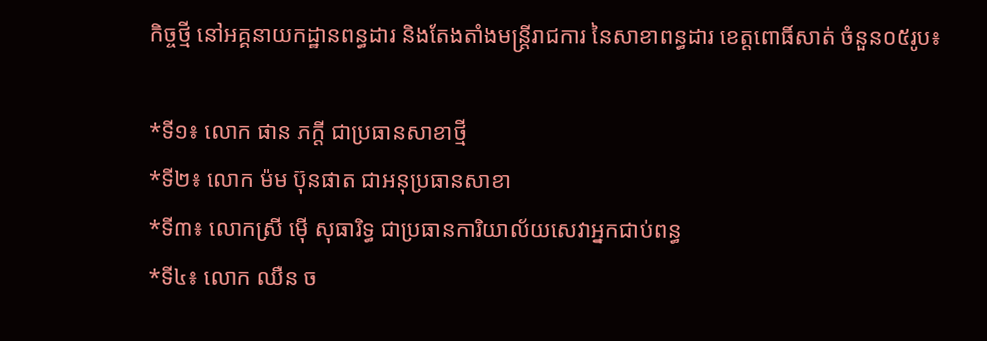កិច្ចថ្មី នៅអគ្គនាយកដ្ឋានពន្ធដារ និងតែងតាំងមន្ត្រីរាជការ នៃសាខាពន្ធដារ ខេត្តពោធិ៍សាត់ ចំនួន០៥រូប៖

*ទី១៖ លោក ផាន ភក្តី ជាប្រធានសាខាថ្មី
*ទី២៖ លោក ម៉ម ប៊ុនផាត ជាអនុប្រធានសាខា
*ទី៣៖ លោកស្រី ម៉ើ សុធារិទ្ធ ជាប្រធានការិយាល័យសេវាអ្នកជាប់ពន្ធ
*ទី៤៖ លោក ឈឺន ច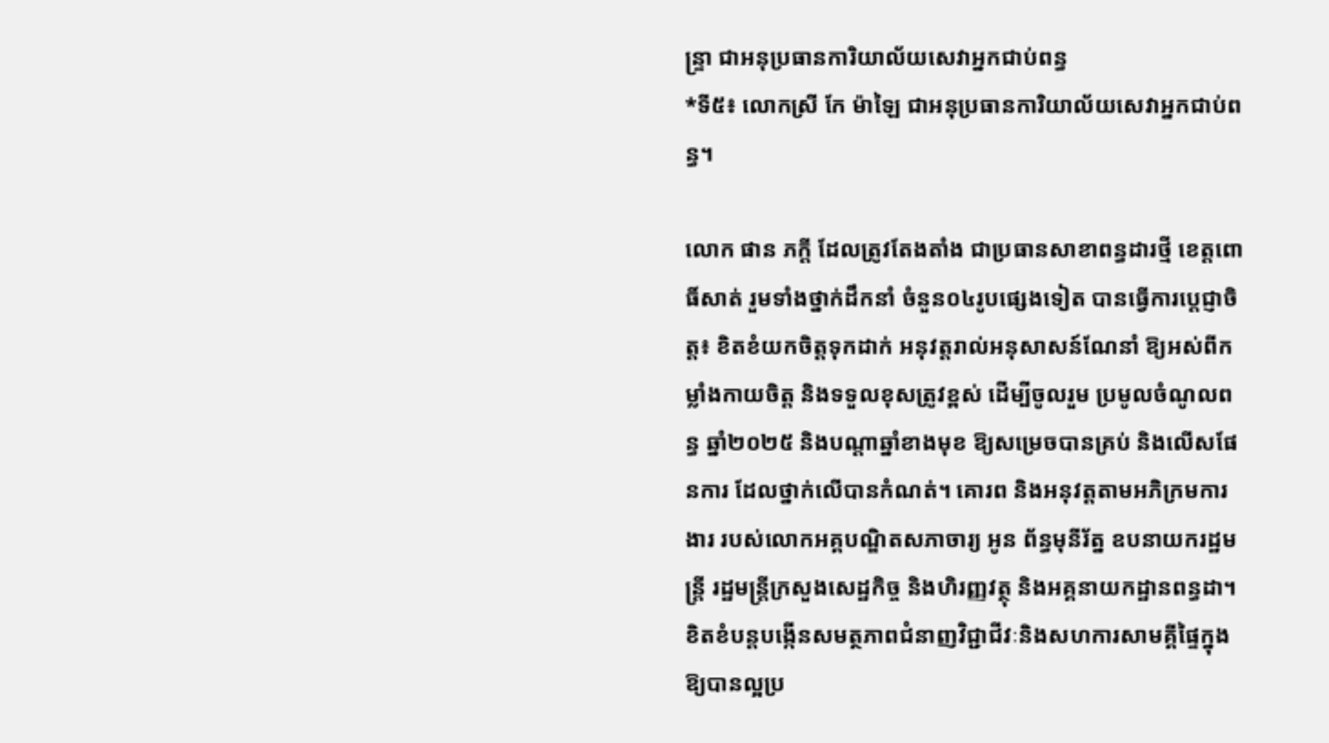ន្ទ្រា ជាអនុប្រធានការិយាល័យសេវាអ្នកជាប់ពន្ធ
*ទី៥៖ លោកស្រី កែ ម៉ាឡៃ ជាអនុប្រធានការិយាល័យសេវាអ្នកជាប់ពន្ធ។

លោក ផាន ភក្តី ដែលត្រូវតែងតាំង ជាប្រធានសាខាពន្ធដារថ្មី ខេត្តពោធិ៍សាត់ រួមទាំងថ្នាក់ដឹកនាំ ចំនួន០៤រូបផ្សេងទៀត បានធ្វើការប្តេជ្ញាចិត្ត៖ ខិតខំយកចិត្តទុកដាក់ អនុវត្តរាល់អនុសាសន៍ណែនាំ ឱ្យអស់ពីកម្លាំងកាយចិត្ត និងទទួលខុសត្រូវខ្ពស់ ដើម្បីចូលរួម ប្រមូលចំណូលពន្ធ ឆ្នាំ២០២៥ និងបណ្តាឆ្នាំខាងមុខ ឱ្យសម្រេចបានគ្រប់ និងលើសផែនការ ដែលថ្នាក់លើបានកំណត់។ គោរព និងអនុវត្តតាមអភិក្រមការងារ របស់លោកអគ្គបណ្ឌិតសភាចារ្យ អូន ព័ន្ធមុនីរ័ត្ន ឧបនាយករដ្ឋមន្ត្រី រដ្ឋមន្ត្រីក្រសួងសេដ្ឋកិច្ច និងហិរញ្ញវត្ថុ និងអគ្គនាយកដ្ឋានពន្ធដា។ ខិតខំបន្តបង្កើនសមត្ថភាពជំនាញវិជ្ជាជីវៈនិងសហការសាមគ្គីផ្ទៃក្នុងឱ្យបានល្អប្រ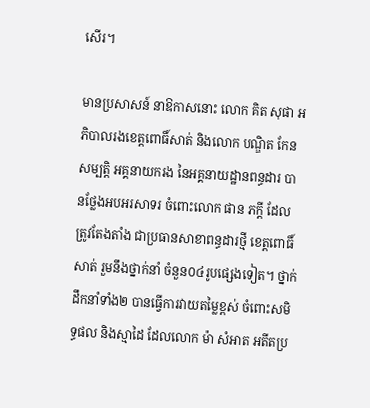សើរ។

មានប្រសាសន៍ នាឱកាសនោះ លោក គិត សុផា អភិបាលរងខេត្តពោធិ៍សាត់ និងលោក បណ្ឌិត កែន សម្បត្តិ អគ្គនាយករង នៃអគ្គនាយដ្ឋានពន្ធដារ បានថ្លែងអបអរសាទរ ចំពោះលោក ផាន ភក្តី ដែលត្រូវតែងតាំង ជាប្រធានសាខាពន្ធដារថ្មី ខេត្តពោធិ៍សាត់ រួមនឹងថ្នាក់នាំ ចំនួន០៤រូបផ្សេងទៀត។ ថ្នាក់ដឹកនាំទាំង២ បានធ្វើការវាយតម្លៃខ្ពស់ ចំពោះសមិទ្ធផល និងស្មាដៃ ដែលលោក ម៉ា សំអាត អតីតប្រ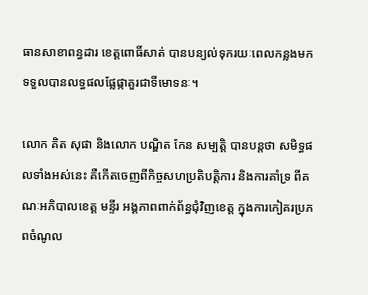ធានសាខាពន្ធដារ ខេត្តពោធិ៍សាត់ បានបន្យល់ទុករយៈពេលកន្លងមក ទទួលបានលទ្ធផលផ្លែផ្កាគួរជាទីមោទនៈ។

លោក គិត សុផា និងលោក បណ្ឌិត កែន សម្បត្តិ បានបន្តថា សមិទ្ធផលទាំងអស់នេះ គឺកើតចេញពីកិច្ចសហប្រតិបត្តិការ និងការគាំទ្រ ពីគណៈអភិបាលខេត្ត មន្ទីរ អង្គភាពពាក់ព័ន្ធជុំវិញខេត្ត ក្នុងការកៀគរប្រភពចំណូល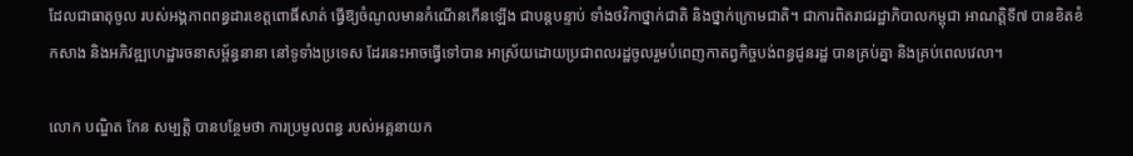ដែលជាធាតុចូល របស់អង្គភាពពន្ធដារខេត្តពោធិ៍សាត់ ធ្វើឱ្យចំណូលមានកំណើនកើនឡើង ជាបន្តបន្ទាប់ ទាំងថវិកាថ្នាក់ជាតិ និងថ្នាក់ក្រោមជាតិ។ ជាការពិតរាជរដ្ឋាភិបាលកម្ពុជា អាណត្តិទី៧ បានខិតខំកសាង និងអភិវឌ្ឍហេដ្ឋារចនាសម្ព័ន្ធនានា នៅទូទាំងប្រទេស ដែរនេះអាចធ្វើទៅបាន អាស្រ័យដោយប្រជាពលរដ្ឋចូលរួមបំពេញកាតព្វកិច្ចបង់ពន្ធជូនរដ្ឋ បានគ្រប់គ្នា និងគ្រប់ពេលវេលា។

លោក បណ្ឌិត កែន សម្បត្តិ បានបន្ថែមថា ការប្រមូលពន្ធ របស់អគ្គនាយក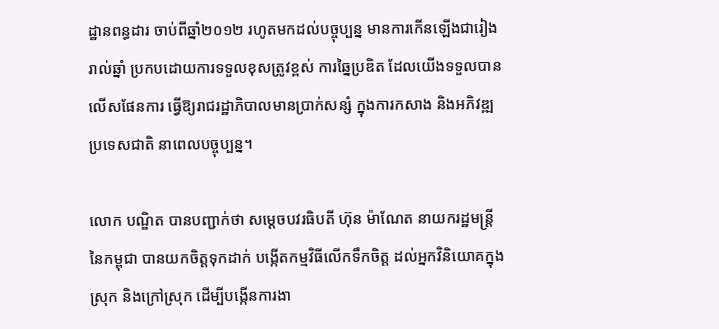ដ្ឋានពន្ធដារ ចាប់ពីឆ្នាំ២០១២ រហូតមកដល់បច្ចុប្បន្ន មានការកើនឡើងជារៀងរាល់ឆ្នាំ ប្រកបដោយការទទួលខុសត្រូវខ្ពស់ ការឆ្នៃប្រឌិត ដែលយើងទទួលបានលើសផែនការ ធ្វើឱ្យរាជរដ្ឋាភិបាលមានប្រាក់សន្សំ ក្នុងការកសាង និងអភិវឌ្ឍប្រទេសជាតិ នាពេលបច្ចុប្បន្ន។

លោក បណ្ឌិត បានបញ្ជាក់ថា សម្ដេចបវរធិបតី ហ៊ុន ម៉ាណែត នាយករដ្ឋមន្ត្រីនៃកម្ពុជា បានយកចិត្តទុកដាក់ បង្កើតកម្មវិធីលើកទឹកចិត្ត ដល់អ្នកវិនិយោគក្នុងស្រុក និងក្រៅស្រុក ដើម្បីបង្កើនការងា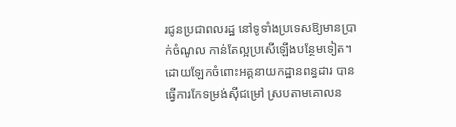រជូនប្រជាពលរដ្ឋ នៅទូទាំងប្រទេសឱ្យមានប្រាក់ចំណូល កាន់តែល្អប្រសើឡើងបន្ថែមទៀត។ ដោយឡែកចំពោះអគ្គនាយកដ្ឋានពន្ធដារ បានធ្វើការកែទម្រង់ស៊ីជម្រៅ ស្របតាមគោលន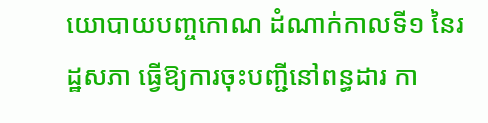យោបាយបញ្ចកោណ ដំណាក់កាលទី១ នៃរដ្ឋសភា ធ្វើឱ្យការចុះបញ្ជីនៅពន្ធដារ កា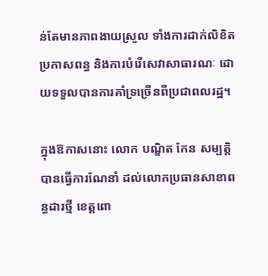ន់តែមានភាពងាយស្រួល ទាំងការដាក់លិខិតប្រកាសពន្ធ និងការបំរើសេវាសាធារណៈ ដោយទទួលបានការគាំទ្រច្រើនពីប្រជាពលរដ្ឋ។

ក្នុងឱកាសនោះ លោក បណ្ឌិត កែន សម្បត្តិ បានធ្វើការណែនាំ ដល់លោកប្រធានសាខាពន្ធដារថ្មី ខេត្តពោ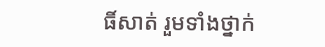ធិ៍សាត់ រួមទាំងថ្នាក់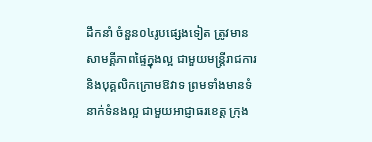ដឹកនាំ ចំនួន០៤រូបផ្សេងទៀត ត្រូវមានសាមគ្គីភាពផ្ទៃក្នុងល្អ ជាមួយមន្ត្រីរាជការ និងបុគ្គលិកក្រោមឱវាទ ព្រមទាំងមានទំនាក់ទំនងល្អ ជាមួយអាជ្ញាធរខេត្ត ក្រុង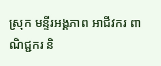ស្រុក មន្ទីរអង្គភាព អាជីវករ ពាណិជ្ជករ និ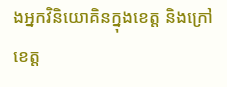ងអ្នកវិនិយោគិនក្នុងខេត្ត និងក្រៅខេត្ត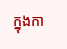ក្នុងកា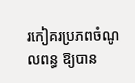រកៀគរប្រភពចំណូលពន្ធ ឱ្យបាន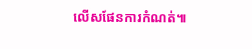លើសផែនការកំណត់៕